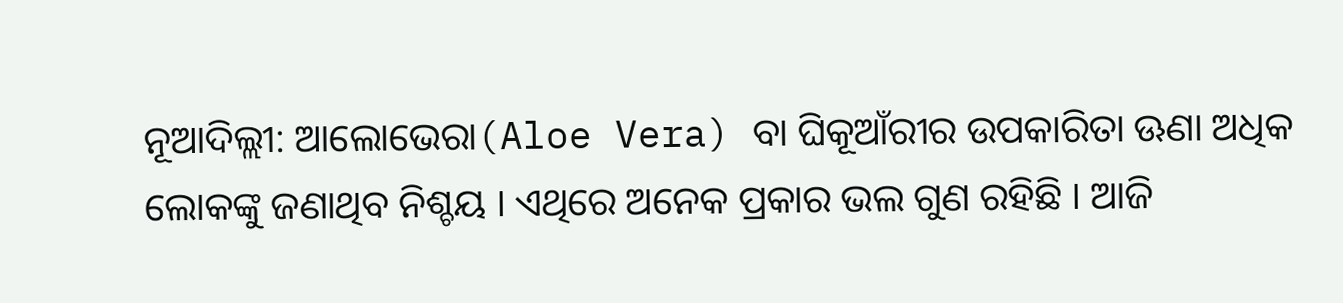ନୂଆଦିଲ୍ଲୀ: ଆଲୋଭେରା(Aloe Vera) ବା ଘିକୂଆଁରୀର ଉପକାରିତା ଊଣା ଅଧିକ ଲୋକଙ୍କୁ ଜଣାଥିବ ନିଶ୍ଚୟ । ଏଥିରେ ଅନେକ ପ୍ରକାର ଭଲ ଗୁଣ ରହିଛି । ଆଜି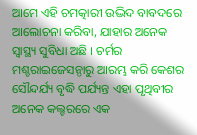ଆମେ ଏହି ଚମତ୍କାରୀ ଉଦ୍ଭିଦ ବାବଦରେ ଆଲୋଚନା କରିବା, ଯାହାର ଅନେକ ସ୍ୱାସ୍ଥ୍ୟ ସୁବିଧା ଅଛି । ଚର୍ମର ମଶ୍ଚରାଇଜେସନ୍ଠାରୁ ଆରମ୍ଭ କରି କେଶର ସୌନ୍ଦର୍ଯ୍ୟ ବୃଦ୍ଧି ପର୍ଯ୍ୟନ୍ତ ଏହା ପୃଥିବୀର ଅନେକ କଲ୍ଚରରେ ଏକ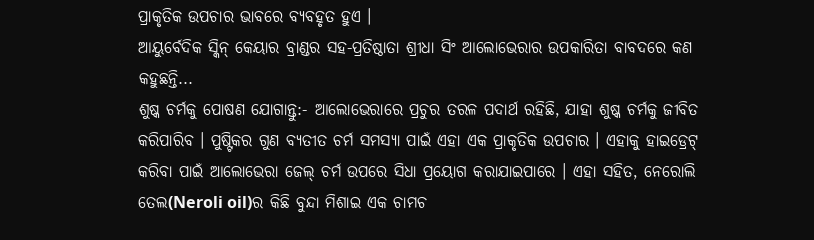ପ୍ରାକୃତିକ ଉପଚାର ଭାବରେ ବ୍ୟବହୃତ ହୁଏ ।
ଆୟୁର୍ବେଦିକ ସ୍କିନ୍ କେୟାର ବ୍ରାଣ୍ଡର ସହ-ପ୍ରତିଷ୍ଠାତା ଶ୍ରୀଧା ସିଂ ଆଲୋଭେରାର ଉପକାରିତା ବାବଦରେ କଣ କହୁଛନ୍ତି...
ଶୁଷ୍କ ଚର୍ମକୁ ପୋଷଣ ଯୋଗାନ୍ତୁ:- ଆଲୋଭେରାରେ ପ୍ରଚୁର ତରଳ ପଦାର୍ଥ ରହିଛି, ଯାହା ଶୁଷ୍କ ଚର୍ମକୁ ଜୀବିତ କରିପାରିବ । ପୁଷ୍ଟିକର ଗୁଣ ବ୍ୟତୀତ ଚର୍ମ ସମସ୍ୟା ପାଇଁ ଏହା ଏକ ପ୍ରାକୃତିକ ଉପଚାର । ଏହାକୁ ହାଇଡ୍ରେଟ୍ କରିବା ପାଇଁ ଆଲୋଭେରା ଜେଲ୍ ଚର୍ମ ଉପରେ ସିଧା ପ୍ରୟୋଗ କରାଯାଇପାରେ । ଏହା ସହିତ, ନେରୋଲି ତେଲ(Neroli oil)ର କିଛି ବୁନ୍ଦା ମିଶାଇ ଏକ ଚାମଚ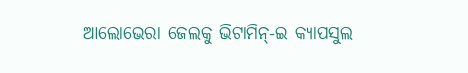ଆଲୋଭେରା ଜେଲକୁ ଭିଟାମିନ୍-ଇ କ୍ୟାପସୁଲ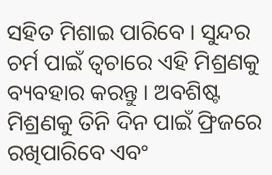ସହିତ ମିଶାଇ ପାରିବେ । ସୁନ୍ଦର ଚର୍ମ ପାଇଁ ତ୍ବଚାରେ ଏହି ମିଶ୍ରଣକୁ ବ୍ୟବହାର କରନ୍ତୁ । ଅବଶିଷ୍ଟ ମିଶ୍ରଣକୁ ତିନି ଦିନ ପାଇଁ ଫ୍ରିଜରେ ରଖିପାରିବେ ଏବଂ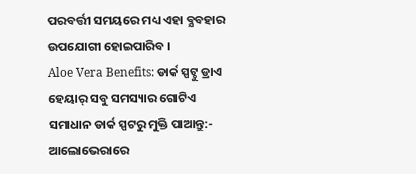ପରବର୍ତ୍ତୀ ସମୟରେ ମଧ୍ୟ ଏହା ବ୍ଯବହାର ଉପଯୋଗୀ ହୋଇପାରିବ ।
Aloe Vera Benefits: ଡାର୍କ ସ୍ପଟ୍ଠୁ ଡ୍ରାଏ ହେୟାର୍ ସବୁ ସମସ୍ୟାର ଗୋଟିଏ ସମାଧାନ ଡାର୍କ ସ୍ପଟରୁ ମୁକ୍ତି ପାଆନ୍ତୁ:- ଆଲୋଭେରାରେ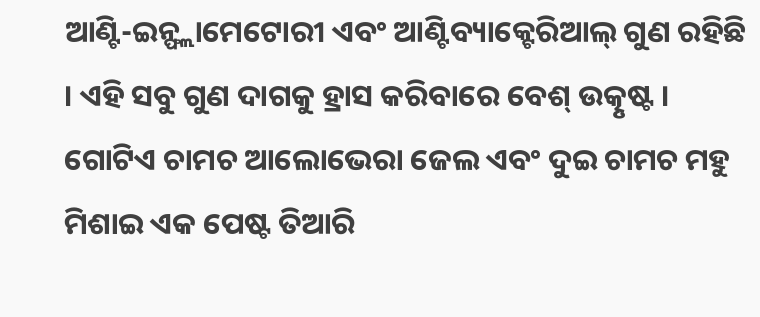ଆଣ୍ଟି-ଇନ୍ଫ୍ଲାମେଟୋରୀ ଏବଂ ଆଣ୍ଟିବ୍ୟାକ୍ଟେରିଆଲ୍ ଗୁଣ ରହିଛି । ଏହି ସବୁ ଗୁଣ ଦାଗକୁ ହ୍ରାସ କରିବାରେ ବେଶ୍ ଉତ୍କୃଷ୍ଟ । ଗୋଟିଏ ଚାମଚ ଆଲୋଭେରା ଜେଲ ଏବଂ ଦୁଇ ଚାମଚ ମହୁ ମିଶାଇ ଏକ ପେଷ୍ଟ ତିଆରି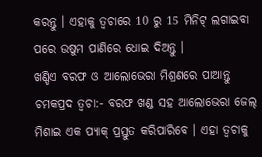କରନ୍ତୁ । ଏହାକୁ ତ୍ବଚାରେ 10 ରୁ 15 ମିନିଟ୍ ଲଗାଇବା ପରେ ଉଷୁମ ପାଣିରେ ଧୋଇ ଦିଅନ୍ତୁ ।
ଖଣ୍ଡିଏ ବରଫ ଓ ଆଲୋଭେରା ମିଶ୍ରଣରେ ପାଆନ୍ତୁ ଚମକପ୍ରଦ ତ୍ବଚା:- ବରଫ ଖଣ୍ଡ ସହ ଆଲୋଭେରା ଜେଲ୍ ମିଶାଇ ଏକ ପ୍ୟାକ୍ ପ୍ରସ୍ତୁତ କରିପାରିବେ । ଏହା ତ୍ବଚାକୁ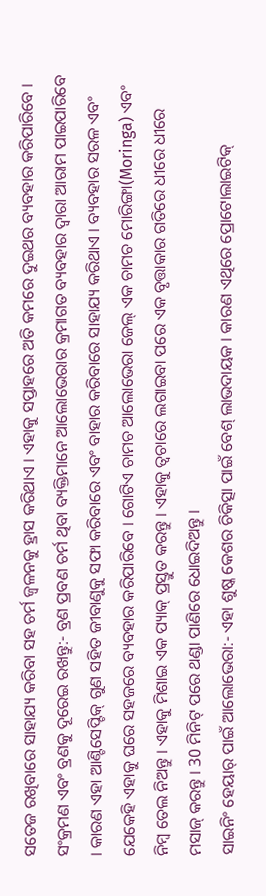ସତେଜ ରଖିବାରେ ସାହାଯ୍ୟ କରିବା ସହ ଚର୍ମ ଜ୍ୱଳନକୁ ହ୍ରାସ କରିଥାଏ । ଏହାକୁ ସପ୍ତାହରେ ଅତି କମରେ ଦୁଇଥର ବ୍ୟବହାର କରିପାରିବେ ।
ସଂକ୍ରମଣ ଏବଂ ବ୍ରଣକୁ ଦୂରେଇ ରଖନ୍ତୁ:- ବ୍ରଣ ପ୍ରବଣ ଚର୍ମ ଥିବା ବ୍ୟକ୍ତିମାନେ ଆଲୋଭେରାର କ୍ରମାଗତ ବ୍ୟବହାର ଦ୍ୱାରା ଆରାମ ପାଇପାରିବେ । କାରଣ ଏହା ଆଣ୍ଟିସେପ୍ଟିକ୍ ଗୁଣ ସହିତ ଜୀବାଣୁକୁ ସଫା କରିବାରେ ଏବଂ ବାହାର କରିବାରେ ସାହାଯ୍ୟ କରିଥାଏ । ବ୍ୟବହାର ସରଳ ଏବଂ ଯେକେହି ଏହାକୁ ଘରେ ସହଜରେ ବ୍ୟବହାର କରିପାରିବେ । ଗୋଟିଏ ଚାମଚ ଆଲୋଭେରା ଜେଲ୍ ଏକ ଚାମଚ ମୋରିଙ୍ଗା(Moringa) ଏବଂ ନିମ୍ବ ତେଲ ନିଅନ୍ତୁ । ଏହାକୁ ମିଶାଇ ଏକ ପ୍ୟାକ୍ ପ୍ରସ୍ତୁତ କରନ୍ତୁ । ଏହାକୁ ତ୍ବଚାରେ ଲଗାଇବା ପରେ ଏକ ବୃତ୍ତାକାର ଗତିରେ ଧୀରେ ଧୀରେ ମସାଜ୍ କରନ୍ତୁ । 30 ମିନିଟ୍ ପରେ ଥଣ୍ଡା ପାଣିରେ ଧୋଇଦିଅନ୍ତୁ ।
ସାଇନିଂ ହେୟାର୍ ପାଇଁ ଆଲୋଭେରା:- ଏହା ଶୁଷ୍କ କେଶର ଚିକିତ୍ସା ପାଇଁ ବେଶ୍ ଲାଭଦାୟକ । କାରଣ ଏଥିରେ ପ୍ରୋଟୋଲାଇଟିକ୍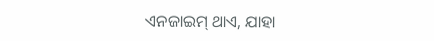ଏନଜାଇମ୍ ଥାଏ, ଯାହା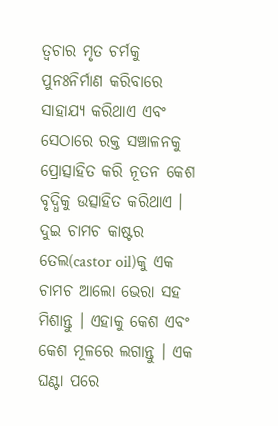ତ୍ୱଚାର ମୃତ ଚର୍ମକୁ ପୁନଃନିର୍ମାଣ କରିବାରେ ସାହାଯ୍ୟ କରିଥାଏ ଏବଂ ସେଠାରେ ରକ୍ତ ସଞ୍ଚାଳନକୁ ପ୍ରୋତ୍ସାହିତ କରି ନୂତନ କେଶ ବୃଦ୍ଧିକୁ ଉତ୍ସାହିତ କରିଥାଏ । ଦୁଇ ଚାମଚ କାଷ୍ଟର ତେଲ(castor oil)କୁ ଏକ ଚାମଚ ଆଲୋ ଭେରା ସହ ମିଶାନ୍ତୁ । ଏହାକୁ କେଶ ଏବଂ କେଶ ମୂଳରେ ଲଗାନ୍ତୁ । ଏକ ଘଣ୍ଟା ପରେ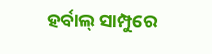ହର୍ବାଲ୍ ସାମ୍ପୁରେ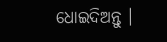ଧୋଇଦିଅନ୍ତୁ ।